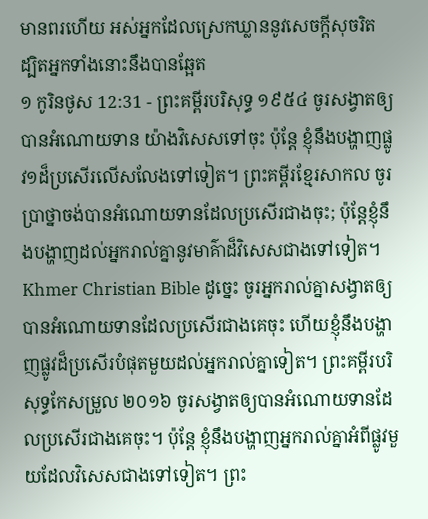មានពរហើយ អស់អ្នកដែលស្រេកឃ្លាននូវសេចក្ដីសុចរិត ដ្បិតអ្នកទាំងនោះនឹងបានឆ្អែត
១ កូរិនថូស 12:31 - ព្រះគម្ពីរបរិសុទ្ធ ១៩៥៤ ចូរសង្វាតឲ្យបានអំណោយទាន យ៉ាងវិសេសទៅចុះ ប៉ុន្តែ ខ្ញុំនឹងបង្ហាញផ្លូវ១ដ៏ប្រសើរលើសលែងទៅទៀត។ ព្រះគម្ពីរខ្មែរសាកល ចូរប្រាថ្នាចង់បានអំណោយទានដែលប្រសើរជាងចុះ; ប៉ុន្តែខ្ញុំនឹងបង្ហាញដល់អ្នករាល់គ្នានូវមាគ៌ាដ៏វិសេសជាងទៅទៀត។ Khmer Christian Bible ដូច្នេះ ចូរអ្នករាល់គ្នាសង្វាតឲ្យបានអំណោយទានដែលប្រសើរជាងគេចុះ ហើយខ្ញុំនឹងបង្ហាញផ្លូវដ៏ប្រសើរបំផុតមួយដល់អ្នករាល់គ្នាទៀត។ ព្រះគម្ពីរបរិសុទ្ធកែសម្រួល ២០១៦ ចូរសង្វាតឲ្យបានអំណោយទានដែលប្រសើរជាងគេចុះ។ ប៉ុន្តែ ខ្ញុំនឹងបង្ហាញអ្នករាល់គ្នាអំពីផ្លូវមួយដែលវិសេសជាងទៅទៀត។ ព្រះ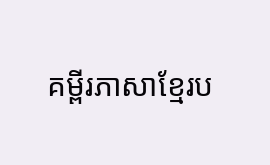គម្ពីរភាសាខ្មែរប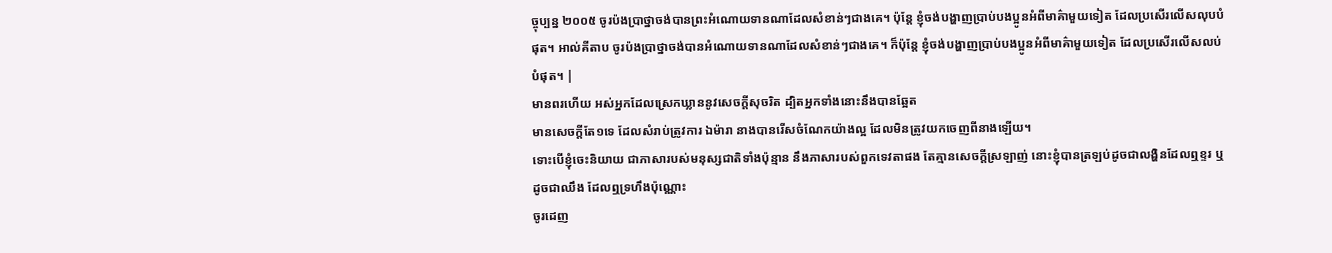ច្ចុប្បន្ន ២០០៥ ចូរប៉ងប្រាថ្នាចង់បានព្រះអំណោយទានណាដែលសំខាន់ៗជាងគេ។ ប៉ុន្តែ ខ្ញុំចង់បង្ហាញប្រាប់បងប្អូនអំពីមាគ៌ាមួយទៀត ដែលប្រសើរលើសលុបបំផុត។ អាល់គីតាប ចូរប៉ងប្រាថ្នាចង់បានអំណោយទានណាដែលសំខាន់ៗជាងគេ។ ក៏ប៉ុន្ដែ ខ្ញុំចង់បង្ហាញប្រាប់បងប្អូនអំពីមាគ៌ាមួយទៀត ដែលប្រសើរលើសលប់បំផុត។ |
មានពរហើយ អស់អ្នកដែលស្រេកឃ្លាននូវសេចក្ដីសុចរិត ដ្បិតអ្នកទាំងនោះនឹងបានឆ្អែត
មានសេចក្ដីតែ១ទេ ដែលសំរាប់ត្រូវការ ឯម៉ារា នាងបានរើសចំណែកយ៉ាងល្អ ដែលមិនត្រូវយកចេញពីនាងឡើយ។
ទោះបើខ្ញុំចេះនិយាយ ជាភាសារបស់មនុស្សជាតិទាំងប៉ុន្មាន នឹងភាសារបស់ពួកទេវតាផង តែគ្មានសេចក្ដីស្រឡាញ់ នោះខ្ញុំបានត្រឡប់ដូចជាលង្ហិនដែលឮខ្ទរ ឬដូចជាឈឹង ដែលឮទ្រហឹងប៉ុណ្ណោះ
ចូរដេញ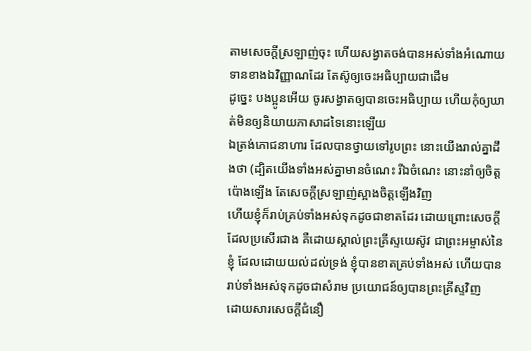តាមសេចក្ដីស្រឡាញ់ចុះ ហើយសង្វាតចង់បានអស់ទាំងអំណោយទានខាងឯវិញ្ញាណដែរ តែស៊ូឲ្យចេះអធិប្បាយជាដើម
ដូច្នេះ បងប្អូនអើយ ចូរសង្វាតឲ្យបានចេះអធិប្បាយ ហើយកុំឲ្យឃាត់មិនឲ្យនិយាយភាសាដទៃនោះឡើយ
ឯត្រង់ភោជនាហារ ដែលបានថ្វាយទៅរូបព្រះ នោះយើងរាល់គ្នាដឹងថា (ដ្បិតយើងទាំងអស់គ្នាមានចំណេះ រីឯចំណេះ នោះនាំឲ្យចិត្តប៉ោងឡើង តែសេចក្ដីស្រឡាញ់ស្អាងចិត្តឡើងវិញ
ហើយខ្ញុំក៏រាប់គ្រប់ទាំងអស់ទុកដូចជាខាតដែរ ដោយព្រោះសេចក្ដីដែលប្រសើរជាង គឺដោយស្គាល់ព្រះគ្រីស្ទយេស៊ូវ ជាព្រះអម្ចាស់នៃខ្ញុំ ដែលដោយយល់ដល់ទ្រង់ ខ្ញុំបានខាតគ្រប់ទាំងអស់ ហើយបានរាប់ទាំងអស់ទុកដូចជាសំរាម ប្រយោជន៍ឲ្យបានព្រះគ្រីស្ទវិញ
ដោយសារសេចក្ដីជំនឿ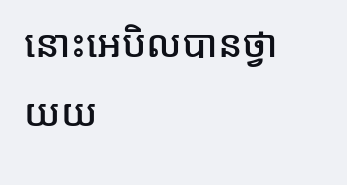នោះអេបិលបានថ្វាយយ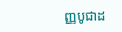ញ្ញបូជាដ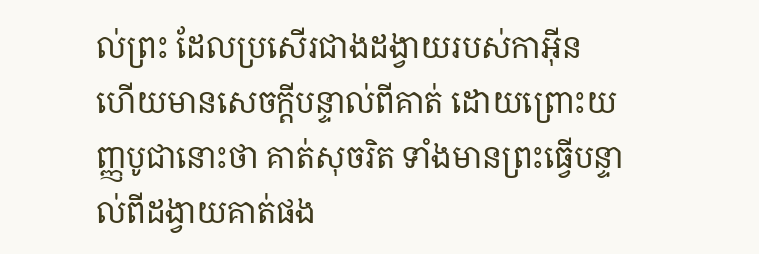ល់ព្រះ ដែលប្រសើរជាងដង្វាយរបស់កាអ៊ីន ហើយមានសេចក្ដីបន្ទាល់ពីគាត់ ដោយព្រោះយញ្ញបូជានោះថា គាត់សុចរិត ទាំងមានព្រះធ្វើបន្ទាល់ពីដង្វាយគាត់ផង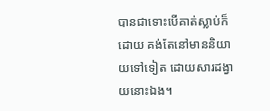បានជាទោះបើគាត់ស្លាប់ក៏ដោយ គង់តែនៅមាននិយាយទៅទៀត ដោយសារដង្វាយនោះឯង។